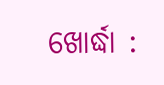ଖୋର୍ଦ୍ଧା :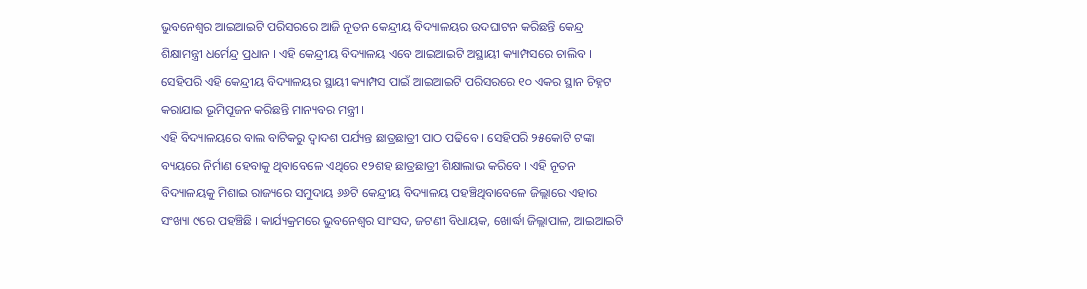ଭୁବନେଶ୍ୱର ଆଇଆଇଟି ପରିସରରେ ଆଜି ନୂତନ କେନ୍ଦ୍ରୀୟ ବିଦ୍ୟାଳୟର ଉଦଘାଟନ କରିଛନ୍ତି କେନ୍ଦ୍ର ଶିକ୍ଷାମନ୍ତ୍ରୀ ଧର୍ମେନ୍ଦ୍ର ପ୍ରଧାନ । ଏହି କେନ୍ଦ୍ରୀୟ ବିଦ୍ୟାଳୟ ଏବେ ଆଇଆଇଟି ଅସ୍ଥାୟୀ କ୍ୟାମ୍ପସରେ ଚାଲିବ । ସେହିପରି ଏହି କେନ୍ଦ୍ରୀୟ ବିଦ୍ୟାଳୟର ସ୍ଥାୟୀ କ୍ୟାମ୍ପସ ପାଇଁ ଆଇଆଇଟି ପରିସରରେ ୧୦ ଏକର ସ୍ଥାନ ଚିହ୍ନଟ କରାଯାଇ ଭୂମିପୂଜନ କରିଛନ୍ତି ମାନ୍ୟବର ମନ୍ତ୍ରୀ ।
ଏହି ବିଦ୍ୟାଳୟରେ ବାଲ ବାଟିକରୁ ଦ୍ୱାଦଶ ପର୍ଯ୍ୟନ୍ତ ଛାତ୍ରଛାତ୍ରୀ ପାଠ ପଢିବେ । ସେହିପରି ୨୫କୋଟି ଟଙ୍କା ବ୍ୟୟରେ ନିର୍ମାଣ ହେବାକୁ ଥିବାବେଳେ ଏଥିରେ ୧୨ଶହ ଛାତ୍ରଛାତ୍ରୀ ଶିକ୍ଷାଲାଭ କରିବେ । ଏହି ନୂତନ ବିଦ୍ୟାଳୟକୁ ମିଶାଇ ରାଜ୍ୟରେ ସମୁଦାୟ ୬୬ଟି କେନ୍ଦ୍ରୀୟ ବିଦ୍ୟାଳୟ ପହଞ୍ଚିଥିବାବେଳେ ଜିଲ୍ଲାରେ ଏହାର ସଂଖ୍ୟା ୯ରେ ପହଞ୍ଚିଛି । କାର୍ଯ୍ୟକ୍ରମରେ ଭୁବନେଶ୍ୱର ସାଂସଦ, ଜଟଣୀ ବିଧାୟକ, ଖୋର୍ଦ୍ଧା ଜିଲ୍ଲାପାଳ, ଆଇଆଇଟି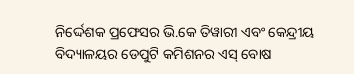ନିର୍ଦ୍ଦେଶକ ପ୍ରଫେସର ଭି.କେ ତିୱାରୀ ଏବଂ କେନ୍ଦ୍ରୀୟ ବିଦ୍ୟାଳୟର ଡେପୁଟି କମିଶନର ଏସ୍ ବୋଷ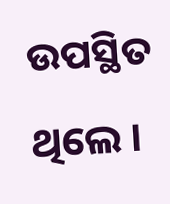ଉପସ୍ଥିତ ଥିଲେ ।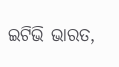ଇଟିଭି ଭାରତ,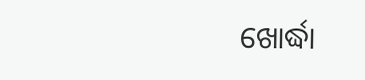ଖୋର୍ଦ୍ଧା